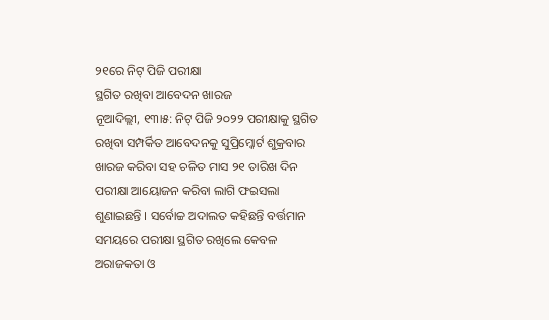୨୧ରେ ନିଟ୍ ପିଜି ପରୀକ୍ଷା
ସ୍ଥଗିତ ରଖିବା ଆବେଦନ ଖାରଜ
ନୂଆଦିଲ୍ଲୀ, ୧୩ା୫: ନିଟ୍ ପିଜି ୨୦୨୨ ପରୀକ୍ଷାକୁ ସ୍ଥଗିତ ରଖିବା ସମ୍ପର୍କିତ ଆବେଦନକୁ ସୁପ୍ରିମ୍କୋର୍ଟ ଶୁକ୍ରବାର ଖାରଜ କରିବା ସହ ଚଳିତ ମାସ ୨୧ ତାରିଖ ଦିନ ପରୀକ୍ଷା ଆୟୋଜନ କରିବା ଲାଗି ଫଇସଲା ଶୁଣାଇଛନ୍ତି । ସର୍ବୋଚ୍ଚ ଅଦାଲତ କହିଛନ୍ତି ବର୍ତ୍ତମାନ ସମୟରେ ପରୀକ୍ଷା ସ୍ଥଗିତ ରଖିଲେ କେବଳ ଅରାଜକତା ଓ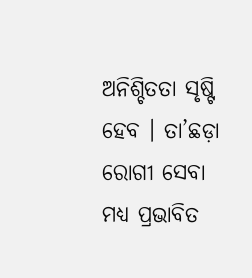ଅନିଶ୍ଚିତତା ସୃଷ୍ଟି ହେବ । ତା’ଛଡ଼ା ରୋଗୀ ସେବା ମଧ୍ୟ ପ୍ରଭାବିତ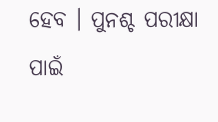ହେବ । ପୁନଶ୍ଚ ପରୀକ୍ଷା ପାଇଁ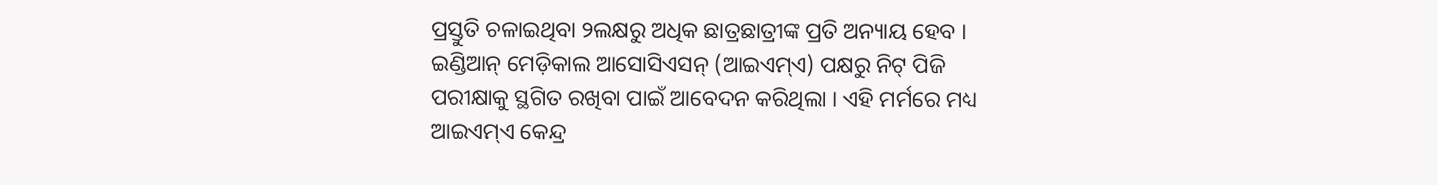ପ୍ରସ୍ତୁତି ଚଳାଇଥିବା ୨ଲକ୍ଷରୁ ଅଧିକ ଛାତ୍ରଛାତ୍ରୀଙ୍କ ପ୍ରତି ଅନ୍ୟାୟ ହେବ ।
ଇଣ୍ଡିଆନ୍ ମେଡ଼ିକାଲ ଆସୋସିଏସନ୍ (ଆଇଏମ୍ଏ) ପକ୍ଷରୁ ନିଟ୍ ପିଜି ପରୀକ୍ଷାକୁ ସ୍ଥଗିତ ରଖିବା ପାଇଁ ଆବେଦନ କରିଥିଲା । ଏହି ମର୍ମରେ ମଧ୍ୟ ଆଇଏମ୍ଏ କେନ୍ଦ୍ର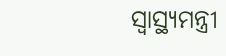ସ୍ୱାସ୍ଥ୍ୟମନ୍ତ୍ରୀ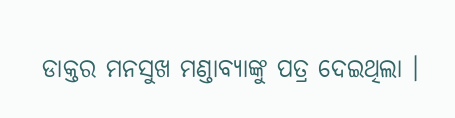ଡାକ୍ତର ମନସୁଖ ମଣ୍ଡାବ୍ୟାଙ୍କୁ ପତ୍ର ଦେଇଥିଲା ।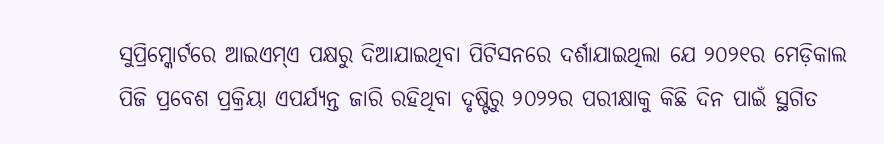ସୁପ୍ରିମ୍କୋର୍ଟରେ ଆଇଏମ୍ଏ ପକ୍ଷରୁ ଦିଆଯାଇଥିବା ପିଟିସନରେ ଦର୍ଶାଯାଇଥିଲା ଯେ ୨୦୨୧ର ମେଡ଼ିକାଲ ପିଜି ପ୍ରବେଶ ପ୍ରକ୍ରିୟା ଏପର୍ଯ୍ୟନ୍ତ ଜାରି ରହିଥିବା ଦୃଷ୍ଟିରୁ ୨୦୨୨ର ପରୀକ୍ଷାକୁ କିଛି ଦିନ ପାଇଁ ସ୍ଥଗିତ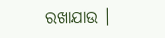ରଖାଯାଉ ।